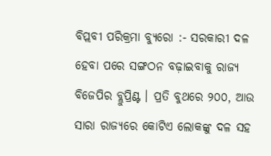ବିପ୍ଲବୀ ପରିକ୍ରମା ବ୍ୟୁରୋ :- ସରକାରୀ ଦଳ ହେବା ପରେ ସଙ୍ଗଠନ ବଢ଼ାଇବାକୁ ରାଜ୍ୟ ବିଜେପିର ବ୍ଲୁପ୍ରିଣ୍ଟ । ପ୍ରତି ବୁଥରେ ୨୦୦, ଆଉ ସାରା ରାଜ୍ୟରେ କୋଟିଏ ଲୋକଙ୍କୁ ଦଳ ସହ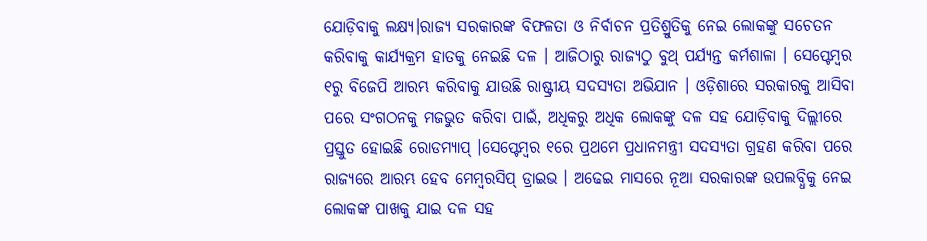ଯୋଡ଼ିବାକୁ ଲକ୍ଷ୍ୟ।ରାଜ୍ୟ ସରକାରଙ୍କ ବିଫଳତା ଓ ନିର୍ବାଚନ ପ୍ରତିଶ୍ରୁତିକୁ ନେଇ ଲୋକଙ୍କୁ ସଚେତନ କରିବାକୁ କାର୍ଯ୍ୟକ୍ରମ ହାତକୁ ନେଇଛି ଦଳ । ଆଜିଠାରୁ ରାଜ୍ୟଠୁ ବୁଥ୍ ପର୍ଯ୍ୟନ୍ତ କର୍ମଶାଳା । ସେପ୍ଟେମ୍ବର ୧ରୁ ବିଜେପି ଆରମ୍ଭ କରିବାକୁ ଯାଉଛି ରାଷ୍ଟ୍ରୀୟ ସଦସ୍ୟତା ଅଭିଯାନ । ଓଡ଼ିଶାରେ ସରକାରକୁ ଆସିବା ପରେ ସଂଗଠନକୁ ମଜଭୁତ କରିବା ପାଇଁ, ଅଧିକରୁ ଅଧିକ ଲୋକଙ୍କୁ ଦଳ ସହ ଯୋଡ଼ିବାକୁ ଦିଲ୍ଲୀରେ ପ୍ରସ୍ତୁତ ହୋଇଛି ରୋଡମ୍ୟାପ୍ ।ସେପ୍ଟେମ୍ବର ୧ରେ ପ୍ରଥମେ ପ୍ରଧାନମନ୍ତ୍ରୀ ସଦସ୍ୟତା ଗ୍ରହଣ କରିବା ପରେ ରାଜ୍ୟରେ ଆରମ୍ଭ ହେବ ମେମ୍ବରସିପ୍ ଡ୍ରାଇଭ । ଅଢେଇ ମାସରେ ନୂଆ ସରକାରଙ୍କ ଉପଲବ୍ଧିକୁ ନେଇ ଲୋକଙ୍କ ପାଖକୁ ଯାଇ ଦଳ ସହ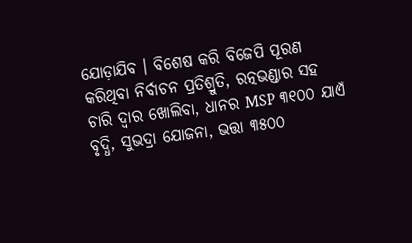ଯୋଡ଼ାଯିବ । ବିଶେଷ କରି ବିଜେପି ପୂରଣ କରିଥିବା ନିର୍ବାଚନ ପ୍ରତିଶ୍ରୁତି, ରତ୍ନଭଣ୍ଡାର ସହ ଚାରି ଦ୍ୱାର ଖୋଲିବା, ଧାନର MSP ୩୧୦୦ ଯାଏଁ ବୃଦ୍ଧି, ସୁଭଦ୍ରା ଯୋଜନା, ଭତ୍ତା ୩୫୦୦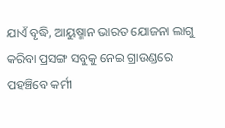ଯାଏଁ ବୃଦ୍ଧି, ଆୟୁଷ୍ମାନ ଭାରତ ଯୋଜନା ଲାଗୁ କରିବା ପ୍ରସଙ୍ଗ ସବୁକୁ ନେଇ ଗ୍ରାଉଣ୍ଡରେ ପହଞ୍ଚିବେ କର୍ମୀ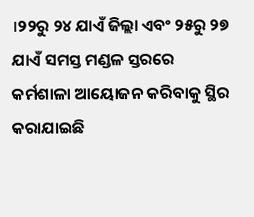।୨୨ରୁ ୨୪ ଯାଏଁ ଜିଲ୍ଲା ଏବଂ ୨୫ରୁ ୨୭ ଯାଏଁ ସମସ୍ତ ମଣ୍ଡଳ ସ୍ତରରେ କର୍ମଶାଳା ଆୟୋଜନ କରିବାକୁ ସ୍ଥିର କରାଯାଇଛି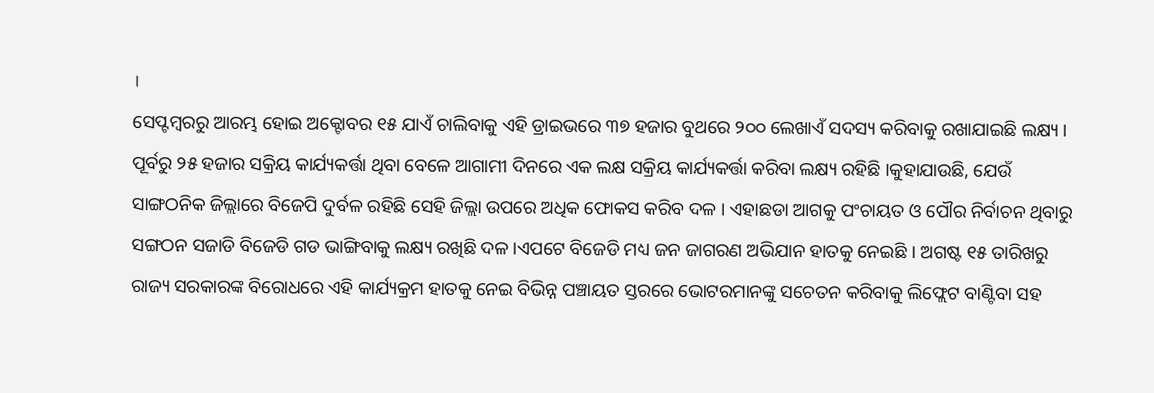।
ସେପ୍ଟମ୍ବରରୁ ଆରମ୍ଭ ହୋଇ ଅକ୍ଟୋବର ୧୫ ଯାଏଁ ଚାଲିବାକୁ ଏହି ଡ୍ରାଇଭରେ ୩୭ ହଜାର ବୁଥରେ ୨୦୦ ଲେଖାଏଁ ସଦସ୍ୟ କରିବାକୁ ରଖାଯାଇଛି ଲକ୍ଷ୍ୟ । ପୂର୍ବରୁ ୨୫ ହଜାର ସକ୍ରିୟ କାର୍ଯ୍ୟକର୍ତ୍ତା ଥିବା ବେଳେ ଆଗାମୀ ଦିନରେ ଏକ ଲକ୍ଷ ସକ୍ରିୟ କାର୍ଯ୍ୟକର୍ତ୍ତା କରିବା ଲକ୍ଷ୍ୟ ରହିଛି ।କୁହାଯାଉଛି, ଯେଉଁ ସାଙ୍ଗଠନିକ ଜିଲ୍ଲାରେ ବିଜେପି ଦୁର୍ବଳ ରହିଛି ସେହି ଜିଲ୍ଲା ଉପରେ ଅଧିକ ଫୋକସ କରିବ ଦଳ । ଏହାଛଡା ଆଗକୁ ପଂଚାୟତ ଓ ପୌର ନିର୍ବାଚନ ଥିବାରୁ ସଙ୍ଗଠନ ସଜାଡି ବିଜେଡି ଗଡ ଭାଙ୍ଗିବାକୁ ଲକ୍ଷ୍ୟ ରଖିଛି ଦଳ ।ଏପଟେ ବିଜେଡି ମଧ୍ୟ ଜନ ଜାଗରଣ ଅଭିଯାନ ହାତକୁ ନେଇଛି । ଅଗଷ୍ଟ ୧୫ ତାରିଖରୁ ରାଜ୍ୟ ସରକାରଙ୍କ ବିରୋଧରେ ଏହି କାର୍ଯ୍ୟକ୍ରମ ହାତକୁ ନେଇ ବିଭିନ୍ନ ପଞ୍ଚାୟତ ସ୍ତରରେ ଭୋଟରମାନଙ୍କୁ ସଚେତନ କରିବାକୁ ଲିଫ୍ଲେଟ ବାଣ୍ଟିବା ସହ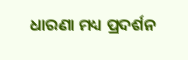ଧାରଣା ମଧ୍ୟ ପ୍ରଦର୍ଶନ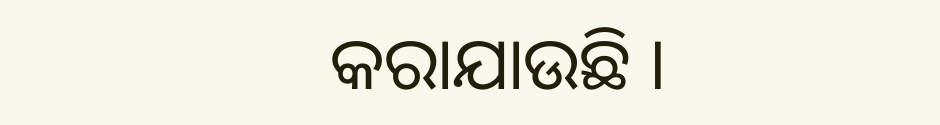କରାଯାଉଛି ।